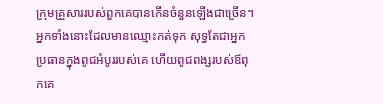ក្រុមគ្រួសាររបស់ពួកគេបានកើនចំនួនឡើងជាច្រើន។
អ្នកទាំងនោះដែលមានឈ្មោះកត់ទុក សុទ្ធតែជាអ្នកប្រធានក្នុងពូជអំបូររបស់គេ ហើយពូជពង្សរបស់ឪពុកគេ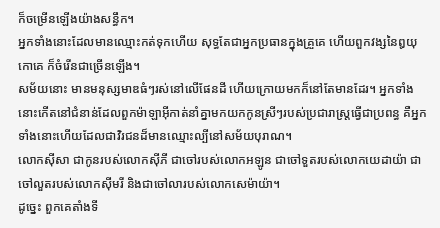ក៏ចម្រើនឡើងយ៉ាងសន្ធឹក។
អ្នកទាំងនោះដែលមានឈ្មោះកត់ទុកហើយ សុទ្ធតែជាអ្នកប្រធានក្នុងគ្រួគេ ហើយពួកវង្សនៃឰយុកោគេ ក៏ចំរើនជាច្រើនឡើង។
សម័យនោះ មានមនុស្សមាឌធំៗរស់នៅលើផែនដី ហើយក្រោយមកក៏នៅតែមានដែរ។ អ្នកទាំងនោះកើតនៅជំនាន់ដែលពួកម៉ាឡាអ៊ីកាត់នាំគ្នាមកយកកូនស្រីៗរបស់ប្រជារាស្រ្តធ្វើជាប្រពន្ធ គឺអ្នកទាំងនោះហើយដែលជាវិរជនដ៏មានឈ្មោះល្បីនៅសម័យបុរាណ។
លោកស៊ីសា ជាកូនរបស់លោកស៊ីភី ជាចៅរបស់លោកអឡូន ជាចៅទួតរបស់លោកយេដាយ៉ា ជាចៅលួតរបស់លោកស៊ីមរី និងជាចៅលារបស់លោកសេម៉ាយ៉ា។
ដូច្នេះ ពួកគេតាំងទី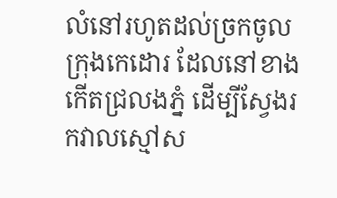លំនៅរហូតដល់ច្រកចូលក្រុងកេដោរ ដែលនៅខាងកើតជ្រលងភ្នំ ដើម្បីស្វែងរកវាលស្មៅស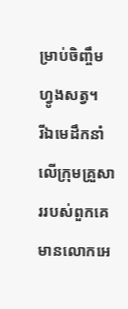ម្រាប់ចិញ្ចឹមហ្វូងសត្វ។
រីឯមេដឹកនាំលើក្រុមគ្រួសាររបស់ពួកគេ មានលោកអេ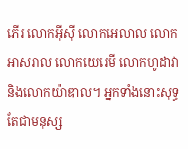ភើរ លោកអ៊ីស៊ី លោកអេលាល លោកអាសរាល លោកយេរេមី លោកហូដាវា និងលោកយ៉ាឌាល។ អ្នកទាំងនោះសុទ្ធតែជាមនុស្ស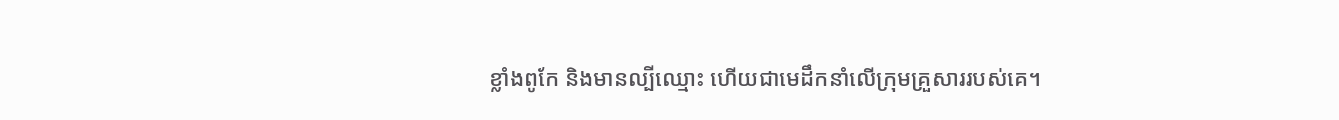ខ្លាំងពូកែ និងមានល្បីឈ្មោះ ហើយជាមេដឹកនាំលើក្រុមគ្រួសាររបស់គេ។